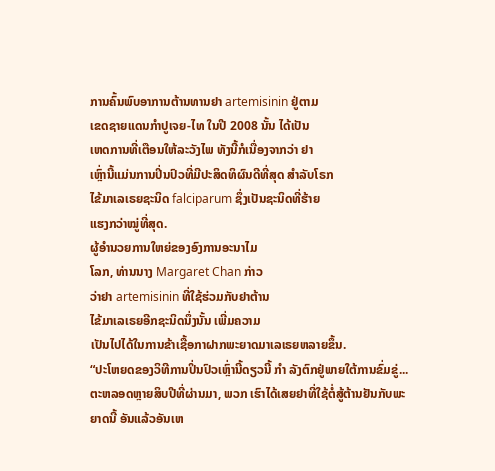ການຄົ້ນພົບອາການຕ້ານທານຢາ artemisinin ຢູ່ຕາມ
ເຂດຊາຍແດນກຳປູເຈຍ-ໄທ ໃນປີ 2008 ນັ້ນ ໄດ້ເປັນ
ເຫດການທີ່ເຕືອນໃຫ້ລະວັງໄພ ທັງນີ້ກໍເນື່ອງຈາກວ່າ ຢາ
ເຫຼົ່ານີ້ແມ່ນການປິ່ນປົວທີ່ມີປະສິດທິຜົນດີທີ່ສຸດ ສໍາລັບໂຣກ
ໄຂ້ມາເລເຣຍຊະນິດ falciparum ຊຶ່ງເປັນຊະນິດທີ່ຮ້າຍ
ແຮງກວ່າໝູ່ທີ່ສຸດ.
ຜູ້ອໍານວຍການໃຫຍ່ຂອງອົງການອະນາໄມ
ໂລກ, ທ່ານນາງ Margaret Chan ກ່າວ
ວ່າຢາ artemisinin ທີ່ໃຊ້ຮ່ວມກັບຢາຕ້ານ
ໄຂ້ມາເລເຣຍອີກຊະນິດນຶ່ງນັ້ນ ເພີ່ມຄວາມ
ເປັນໄປໄດ້ໃນການຂ້າເຊື້ອກາຝາກພະຍາດມາເລເຣຍຫລາຍຂຶ້ນ.
“ປະໂຫຍດຂອງວິທີການປິ່ນປົວເຫຼົ່ານີ້ດຽວນີ້ ກຳ ລັງຕົກຢູ່ພາຍໃຕ້ການຂົ່ມຂູ່...
ຕະຫລອດຫຼາຍສິບປີທີ່ຜ່ານມາ, ພວກ ເຮົາໄດ້ເສຍຢາທີ່ໃຊ້ຕໍ່ສູ້ຕ້ານຢັນກັບພະ
ຍາດນີ້ ອັນແລ້ວອັນເຫ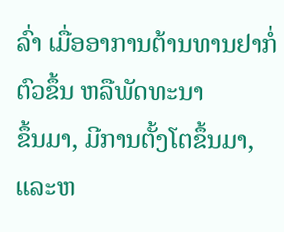ລົ່າ ເມື່ອອາການຕ້ານທານຢາກໍ່ຕົວຂຶ້ນ ຫລືພັດທະນາ
ຂຶ້ນມາ, ມີການຕັ້ງໂຕຂຶ້ນມາ, ແລະຫ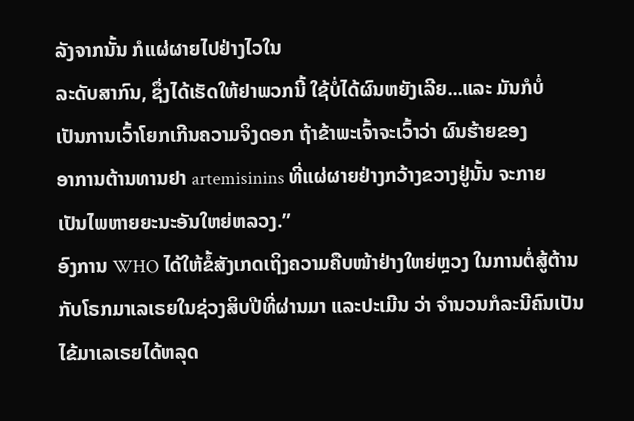ລັງຈາກນັ້ນ ກໍແຜ່ຜາຍໄປຢ່າງໄວໃນ
ລະດັບສາກົນ, ຊຶ່ງໄດ້ເຮັດໃຫ້ຢາພວກນີ້ ໃຊ້ບໍ່ໄດ້ຜົນຫຍັງເລີຍ...ແລະ ມັນກໍບໍ່
ເປັນການເວົ້າໂຍກເກີນຄວາມຈິງດອກ ຖ້າຂ້າພະເຈົ້າຈະເວົ້າວ່າ ຜົນຮ້າຍຂອງ
ອາການຕ້ານທານຢາ artemisinins ທີ່ແຜ່ຜາຍຢ່າງກວ້າງຂວາງຢູ່ນັ້ນ ຈະກາຍ
ເປັນໄພຫາຍຍະນະອັນໃຫຍ່ຫລວງ.”
ອົງການ WHO ໄດ້ໃຫ້ຂໍ້ສັງເກດເຖິງຄວາມຄືບໜ້າຢ່າງໃຫຍ່ຫຼວງ ໃນການຕໍ່ສູ້ຕ້ານ
ກັບໂຣກມາເລເຣຍໃນຊ່ວງສິບປີທີ່ຜ່ານມາ ແລະປະເມີນ ວ່າ ຈໍານວນກໍລະນີຄົນເປັນ
ໄຂ້ມາເລເຣຍໄດ້ຫລຸດ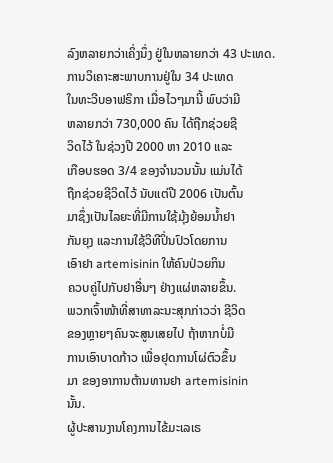ລົງຫລາຍກວ່າເຄິ່ງນຶ່ງ ຢູ່ໃນຫລາຍກວ່າ 43 ປະເທດ.
ການວິເຄາະສະພາບການຢູ່ໃນ 34 ປະເທດ
ໃນທະວີບອາຟຣິກາ ເມື່ອໄວໆມານີ້ ພົບວ່າມີ
ຫລາຍກວ່າ 730,000 ຄົນ ໄດ້ຖືກຊ່ວຍຊີ
ວິດໄວ້ ໃນຊ່ວງປີ 2000 ຫາ 2010 ແລະ
ເກືອບຮອດ 3/4 ຂອງຈໍານວນນັ້ນ ແມ່ນໄດ້
ຖືກຊ່ວຍຊີວິດໄວ້ ນັບແຕ່ປີ 2006 ເປັນຕົ້ນ
ມາຊຶ່ງເປັນໄລຍະທີ່ມີການໃຊ້ມຸ້ງຍ້ອມນໍ້າຢາ
ກັນຍຸງ ແລະການໃຊ້ວິທີປິ່ນປົວໂດຍການ
ເອົາຢາ artemisinin ໃຫ້ຄົນປ່ວຍກິນ
ຄວບຄູ່ໄປກັບຢາອື່ນໆ ຢ່າງແຜ່ຫລາຍຂຶ້ນ.
ພວກເຈົ້າໜ້າທີ່ສາທາລະນະສຸກກ່າວວ່າ ຊີວິດ
ຂອງຫຼາຍໆຄົນຈະສູນເສຍໄປ ຖ້າຫາກບໍ່ມີ
ການເອົາບາດກ້າວ ເພື່ອຢຸດການໂຜ່ຕົວຂຶ້ນ
ມາ ຂອງອາການຕ້ານທານຢາ artemisinin
ນັ້ນ.
ຜູ້ປະສານງານໂຄງການໄຂ້ມະເລເຣ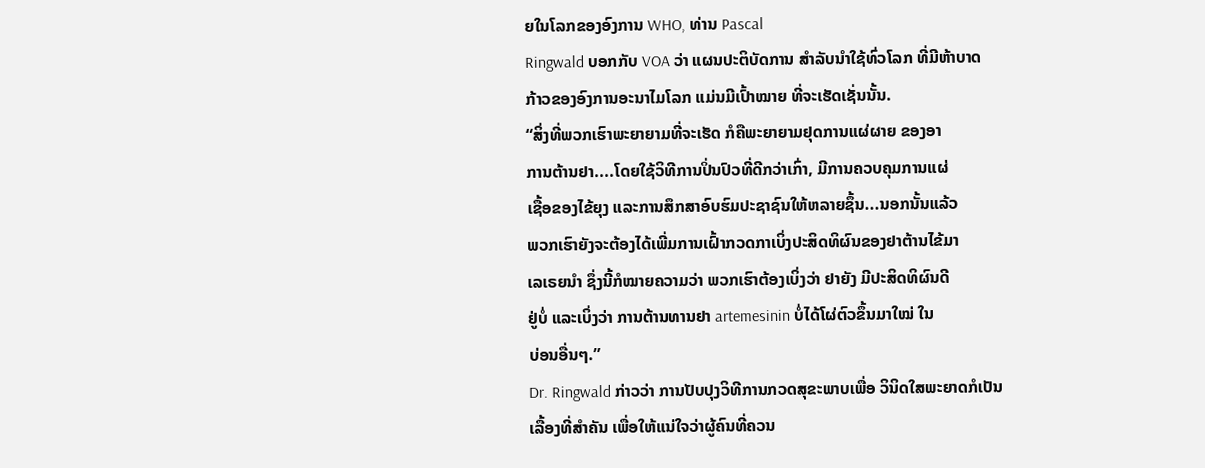ຍໃນໂລກຂອງອົງການ WHO, ທ່ານ Pascal
Ringwald ບອກກັບ VOA ວ່າ ແຜນປະຕິບັດການ ສໍາລັບນໍາໃຊ້ທົ່ວໂລກ ທີ່ມີຫ້າບາດ
ກ້າວຂອງອົງການອະນາໄມໂລກ ແມ່ນມີເປົ້າໝາຍ ທີ່ຈະເຮັດເຊັ່ນນັ້ນ.
“ສິ່ງທີ່ພວກເຮົາພະຍາຍາມທີ່ຈະເຮັດ ກໍຄືພະຍາຍາມຢຸດການແຜ່ຜາຍ ຂອງອາ
ການຕ້ານຢາ....ໂດຍໃຊ້ວິທີການປິ່ນປົວທີ່ດີກວ່າເກົ່າ, ມີການຄວບຄຸມການແຜ່
ເຊື້ອຂອງໄຂ້ຍຸງ ແລະການສຶກສາອົບຮົມປະຊາຊົນໃຫ້ຫລາຍຊຶ້ນ...ນອກນັ້ນແລ້ວ
ພວກເຮົາຍັງຈະຕ້ອງໄດ້ເພີ່ມການເຝົ້າກວດກາເບິ່ງປະສິດທິຜົນຂອງຢາຕ້ານໄຂ້ມາ
ເລເຣຍນໍາ ຊຶ່ງນີ້ກໍໝາຍຄວາມວ່າ ພວກເຮົາຕ້ອງເບິ່ງວ່າ ຢາຍັງ ມີປະສິດທິຜົນດີ
ຢູ່ບໍ່ ແລະເບິ່ງວ່າ ການຕ້ານທານຢາ artemesinin ບໍ່ໄດ້ໂຜ່ຕົວຂຶ້ນມາໃໝ່ ໃນ
ບ່ອນອື່ນໆ.”
Dr. Ringwald ກ່າວວ່າ ການປັບປຸງວິທີການກວດສຸຂະພາບເພື່ອ ວິນິດໃສພະຍາດກໍເປັນ
ເລື້ອງທີ່ສໍາຄັນ ເພື່ອໃຫ້ແນ່ໃຈວ່າຜູ້ຄົນທີ່ຄວນ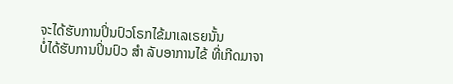ຈະໄດ້ຮັບການປິ່ນປົວໂຣກໄຂ້ມາເລເຣຍນັ້ນ
ບໍ່ໄດ້ຮັບການປິ່ນປົວ ສໍາ ລັບອາການໄຂ້ ທີ່ເກີດມາຈາ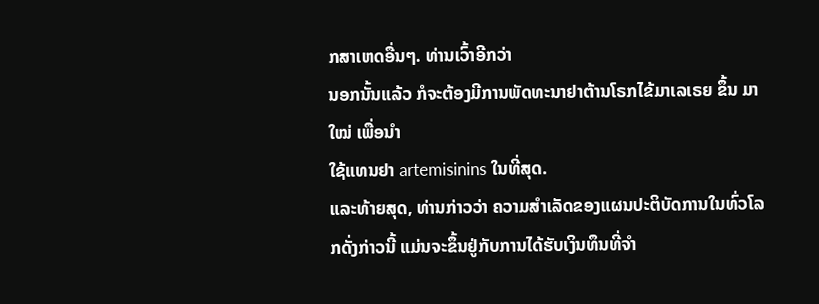ກສາເຫດອື່ນໆ. ທ່ານເວົ້າອີກວ່າ
ນອກນັ້ນແລ້ວ ກໍຈະຕ້ອງມີການພັດທະນາຢາຕ້ານໂຣກໄຂ້ມາເລເຣຍ ຂຶ້ນ ມາໃໝ່ ເພື່ອນໍາ
ໃຊ້ແທນຢາ artemisinins ໃນທີ່ສຸດ.
ແລະທ້າຍສຸດ, ທ່ານກ່າວວ່າ ຄວາມສໍາເລັດຂອງແຜນປະຕິບັດການໃນທົ່ວໂລກດັ່ງກ່າວນີ້ ແມ່ນຈະຂຶ້ນຢູ່ກັບການໄດ້ຮັບເງິນທຶນທີ່ຈໍາ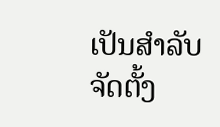ເປັນສໍາລັບຈັດຕັ້ງ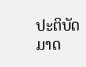ປະຕິບັດມາດ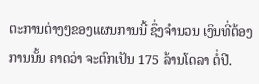ຕະການຕ່າງໆຂອງແຜນການນີ້ ຊຶ່ງຈໍານວນ ເງິນທີ່ຕ້ອງການນັ້ນ ຄາດວ່າ ຈະຕົກເປັນ 175 ລ້ານໂດລາ ຕໍ່ປີ.